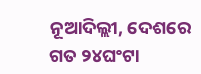ନୂଆଦିଲ୍ଲୀ, ଦେଶରେ ଗତ ୨୪ଘଂଟା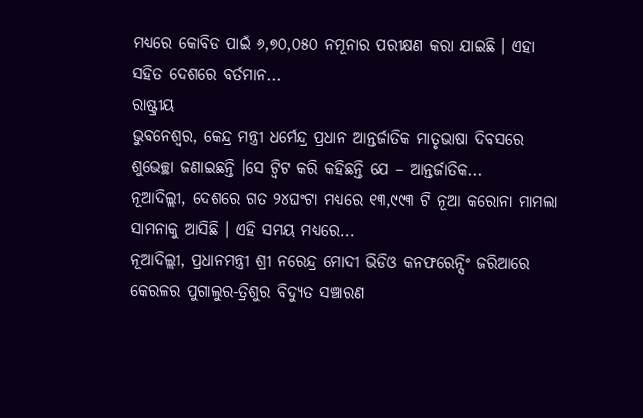ମଧ୍ୟରେ କୋବିଡ ପାଇଁ ୬,୭୦,୦୫୦ ନମୂନାର ପରୀକ୍ଷଣ କରା ଯାଇଛି । ଏହା ସହିତ ଦେଶରେ ବର୍ତମାନ...
ରାଷ୍ଟ୍ରୀୟ
ଭୁବନେଶ୍ବର, କେନ୍ଦ୍ର ମନ୍ତ୍ରୀ ଧର୍ମେନ୍ଦ୍ର ପ୍ରଧାନ ଆନ୍ତର୍ଜାତିକ ମାତୃଭାଷା ଦିବସରେ ଶୁଭେଚ୍ଛା ଜଣାଇଛନ୍ତି ।ସେ ଟ୍ବିଟ କରି କହିଛନ୍ତି ଯେ – ଆନ୍ତର୍ଜାତିକ...
ନୂଆଦିଲ୍ଲୀ, ଦେଶରେ ଗତ ୨୪ଘଂଟା ମଧ୍ୟରେ ୧୩,୯୯୩ ଟି ନୂଆ କରୋନା ମାମଲା ସାମନାକୁ ଆସିଛି । ଏହି ସମୟ ମଧ୍ୟରେ...
ନୂଆଦିଲ୍ଲୀ, ପ୍ରଧାନମନ୍ତ୍ରୀ ଶ୍ରୀ ନରେନ୍ଦ୍ର ମୋଦୀ ଭିଡିଓ କନଫରେନ୍ସିଂ ଜରିଆରେ କେରଳର ପୁଗାଲୁର-ତ୍ରିଶୁର ବିଦ୍ୟୁତ ସଞ୍ଚାରଣ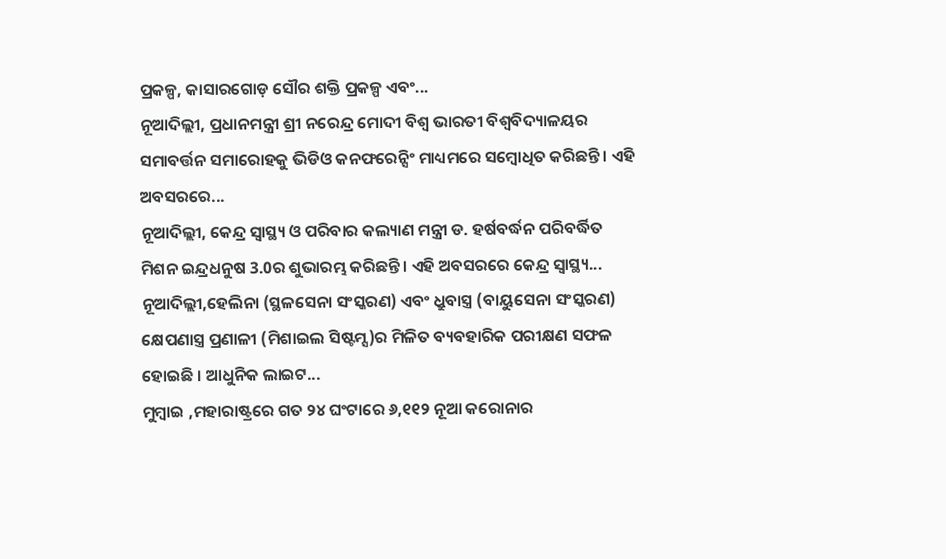ପ୍ରକଳ୍ପ, କାସାରଗୋଡ଼ ସୌର ଶକ୍ତି ପ୍ରକଳ୍ପ ଏବଂ...
ନୂଆଦିଲ୍ଲୀ, ପ୍ରଧାନମନ୍ତ୍ରୀ ଶ୍ରୀ ନରେନ୍ଦ୍ର ମୋଦୀ ବିଶ୍ୱ ଭାରତୀ ବିଶ୍ୱବିଦ୍ୟାଳୟର ସମାବର୍ତ୍ତନ ସମାରୋହକୁ ଭିଡିଓ କନଫରେନ୍ସିଂ ମାଧ୍ୟମରେ ସମ୍ବୋଧିତ କରିଛନ୍ତି । ଏହି ଅବସରରେ...
ନୂଆଦିଲ୍ଲୀ, କେନ୍ଦ୍ର ସ୍ୱାସ୍ଥ୍ୟ ଓ ପରିବାର କଲ୍ୟାଣ ମନ୍ତ୍ରୀ ଡ. ହର୍ଷବର୍ଦ୍ଧନ ପରିବର୍ଦ୍ଧିତ ମିଶନ ଇନ୍ଦ୍ରଧନୁଷ 3.0ର ଶୁଭାରମ୍ଭ କରିଛନ୍ତି। ଏହି ଅବସରରେ କେନ୍ଦ୍ର ସ୍ୱାସ୍ଥ୍ୟ...
ନୂଆଦିଲ୍ଲୀ,ହେଲିନା (ସ୍ଥଳସେନା ସଂସ୍କରଣ) ଏବଂ ଧ୍ରୁବାସ୍ତ୍ର (ବାୟୁସେନା ସଂସ୍କରଣ) କ୍ଷେପଣାସ୍ତ୍ର ପ୍ରଣାଳୀ (ମିଶାଇଲ ସିଷ୍ଟମ୍ସ)ର ମିଳିତ ବ୍ୟବହାରିକ ପରୀକ୍ଷଣ ସଫଳ ହୋଇଛି । ଆଧୁନିକ ଲାଇଟ...
ମୁମ୍ବାଇ ,ମହାରାଷ୍ଟ୍ରରେ ଗତ ୨୪ ଘଂଟାରେ ୬,୧୧୨ ନୂଆ କରୋନାର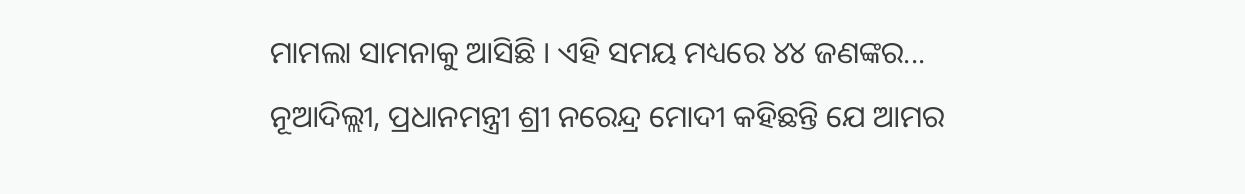ମାମଲା ସାମନାକୁ ଆସିଛି । ଏହି ସମୟ ମଧ୍ୟରେ ୪୪ ଜଣଙ୍କର...
ନୂଆଦିଲ୍ଲୀ, ପ୍ରଧାନମନ୍ତ୍ରୀ ଶ୍ରୀ ନରେନ୍ଦ୍ର ମୋଦୀ କହିଛନ୍ତି ଯେ ଆମର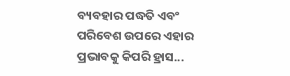ବ୍ୟବହାର ପଦ୍ଧତି ଏବଂ ପରିବେଶ ଉପରେ ଏହାର ପ୍ରଭାବକୁ କିପରି ହ୍ରାସ...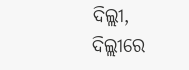ଦିଲ୍ଲୀ, ଦିଲ୍ଲୀରେ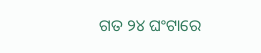ଗତ ୨୪ ଘଂଟାରେ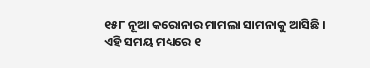୧୫୮ ନୂଆ କରୋନାର ମାମଲା ସାମନାକୁ ଆସିଛି । ଏହି ସମୟ ମଧ୍ୟରେ ୧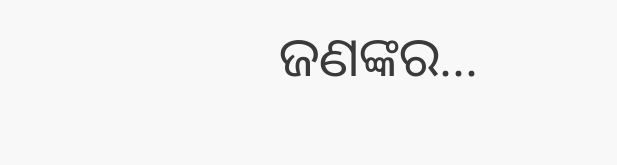ଜଣଙ୍କର...